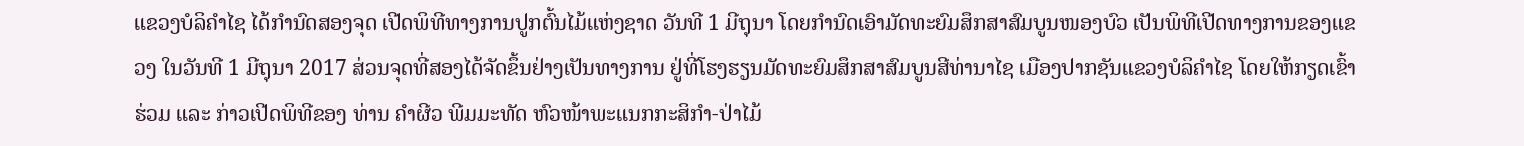ແຂວງບໍລິຄຳໄຊ ໄດ້ກໍານົດສອງຈຸດ ເປີດພິທີທາງການປູກຕົ້ນໄມ້ແຫ່ງຊາດ ວັນທີ 1 ມີຖຸນາ ໂດຍກຳນົດເອົາມັດທະຍົມສຶກສາສົມບູນໜອງບົວ ເປັນພິທີເປີດທາງການຂອງແຂວງ ໃນວັນທີ 1 ມີຖຸນາ 2017 ສ່ວນຈຸດທີ່ສອງໄດ້ຈັດຂຶ້ນຢ່າງເປັນທາງການ ຢູ່ທີ່ໂຮງຮຽນມັດທະຍົມສຶກສາສົມບູນສີທ່ານາໄຊ ເມືອງປາກຊັນແຂວງບໍລິຄຳໄຊ ໂດຍໃຫ້ກຽດເຂົ້າຮ່ວມ ແລະ ກ່າວເປີດພິທີຂອງ ທ່ານ ຄຳຜີວ ພີມມະທັດ ຫົວໜ້າພະແນກກະສິກຳ-ປ່າໄມ້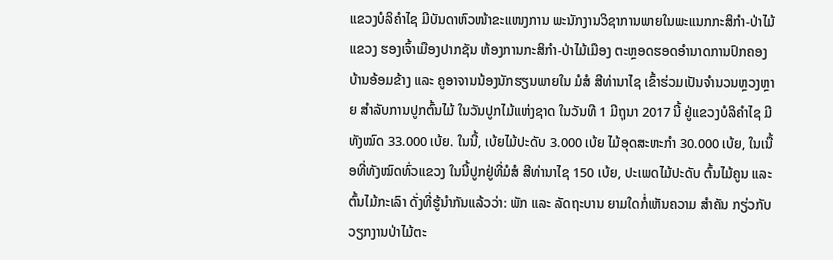ແຂວງບໍລິຄຳໄຊ ມີບັນດາຫົວໜ້າຂະແໜງການ ພະນັກງານວິຊາການພາຍໃນພະແນກກະສິກຳ-ປ່າໄມ້ແຂວງ ຮອງເຈົ້າເມືອງປາກຊັນ ຫ້ອງການກະສິກຳ-ປ່າໄມ້ເມືອງ ຕະຫຼອດຮອດອຳນາດການປົກຄອງບ້ານອ້ອມຂ້າງ ແລະ ຄູອາຈານນ້ອງນັກຮຽນພາຍໃນ ມໍສໍ ສີທ່ານາໄຊ ເຂົ້າຮ່ວມເປັນຈຳນວນຫຼວງຫຼາຍ ສໍາລັບການປູກຕົ້ນໄມ້ ໃນວັນປູກໄມ້ແຫ່ງຊາດ ໃນວັນທີ 1 ມີຖຸນາ 2017 ນີ້ ຢູ່ແຂວງບໍລິຄຳໄຊ ມີທັງໝົດ 33.000 ເບ້ຍ. ໃນນີ້, ເບ້ຍໄມ້ປະດັບ 3.000 ເບ້ຍ ໄມ້ອຸດສະຫະກຳ 30.000 ເບ້ຍ, ໃນເນື້ອທີ່ທັງໝົດທົ່ວແຂວງ ໃນນີ້ປູກຢູ່ທີ່ມໍສໍ ສີທ່ານາໄຊ 150 ເບ້ຍ, ປະເພດໄມ້ປະດັບ ຕົ້ນໄມ້ຄູນ ແລະ ຕົ້ນໄມ້ກະເລົາ ດັ່ງທີ່ຮູ້ນຳກັນແລ້ວວ່າ: ພັກ ແລະ ລັດຖະບານ ຍາມໃດກໍ່ເຫັນຄວາມ ສຳຄັນ ກຽ່ວກັບ ວຽກງານປ່າໄມ້ຕະ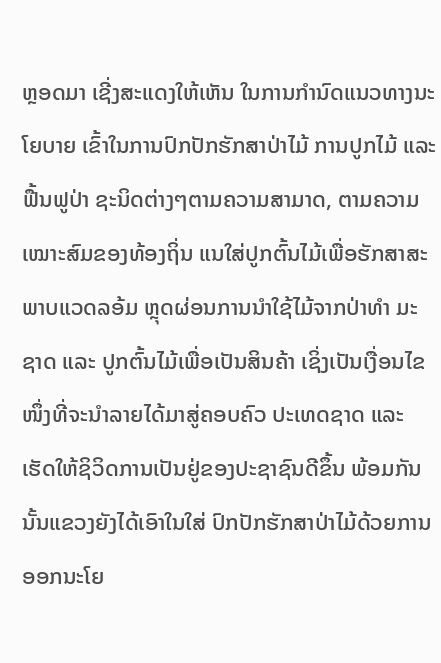ຫຼອດມາ ເຊີ່ງສະແດງໃຫ້ເຫັນ ໃນການກຳນົດແນວທາງນະໂຍບາຍ ເຂົ້າໃນການປົກປັກຮັກສາປ່າໄມ້ ການປູກໄມ້ ແລະ ຟື້ນຟູປ່າ ຊະນິດຕ່າງໆຕາມຄວາມສາມາດ, ຕາມຄວາມເໝາະສົມຂອງທ້ອງຖິ່ນ ແນໃສ່ປູກຕົ້ນໄມ້ເພື່ອຮັກສາສະພາບແວດລອ້ມ ຫຼຸດຜ່ອນການນຳໃຊ້ໄມ້ຈາກປ່າທຳ ມະຊາດ ແລະ ປູກຕົ້ນໄມ້ເພື່ອເປັນສິນຄ້າ ເຊິ່ງເປັນເງື່ອນໄຂໜຶ່ງທີ່ຈະນຳລາຍໄດ້ມາສູ່ຄອບຄົວ ປະເທດຊາດ ແລະ ເຮັດໃຫ້ຊິວິດການເປັນຢູ່ຂອງປະຊາຊົນດີຂຶ້ນ ພ້ອມກັນນັ້ນແຂວງຍັງໄດ້ເອົາໃນໃສ່ ປົກປັກຮັກສາປ່າໄມ້ດ້ວຍການອອກນະໂຍ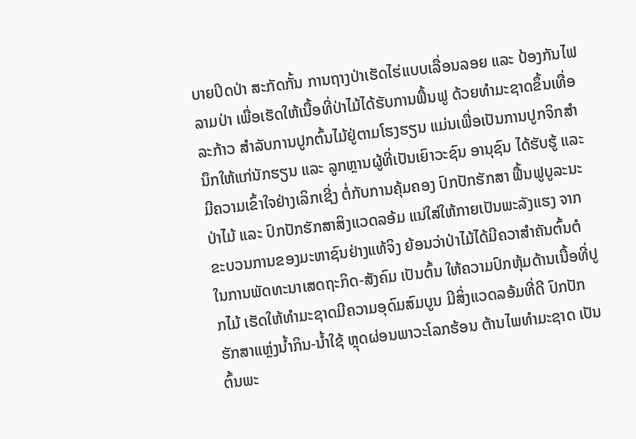ບາຍປິດປ່າ ສະກັດກັ້ນ ການຖາງປ່າເຮັດໄຮ່ແບບເລື່ອນລອຍ ແລະ ປ້ອງກັນໄຟລາມປ່າ ເພື່ອເຮັດໃຫ້ເນື້ອທີ່ປ່າໄມ້ໄດ້ຮັບການຟຶ້ນຟູ ດ້ວຍທຳມະຊາດຂຶ້ນເທື່ອລະກ້າວ ສຳລັບການປູກຕົ້ນໄມ້ຢູ່ຕາມໂຮງຮຽນ ແມ່ນເພື່ອເປັນການປູກຈິກສຳນຶກໃຫ້ແກ່ນັກຮຽນ ແລະ ລູກຫຼານຜູ້ທີ່ເປັນເຍົາວະຊົນ ອານຸຊົນ ໄດ້ຮັບຮູ້ ແລະ ມີຄວາມເຂົ້າໃຈຢ່າງເລິກເຊີ່ງ ຕໍ່ກັບການຄຸ້ມຄອງ ປົກປັກຮັກສາ ຟື້ນຟູບູລະນະປ່າໄມ້ ແລະ ປົກປັກຮັກສາສິງແວດລອ້ມ ແນ່ໃສ່ໃຫ້ກາຍເປັນພະລັງແຮງ ຈາກຂະບວນການຂອງມະຫາຊົນຢ່າງແທ້ຈິງ ຍ້ອນວ່າປ່າໄມ້ໄດ້ມີຄວາສຳຄັນຕົ້ນຕໍ ໃນການພັດທະນາເສດຖະກິດ-ສັງຄົມ ເປັນຕົ້ນ ໃຫ້ຄວາມປົກຫຸ້ມດ້ານເນື້ອທີ່ປູກໄມ້ ເຮັດໃຫ້ທຳມະຊາດມີຄວາມອຸດົມສົມບູນ ມີສິ່ງແວດລອ້ມທີ່ດີ ປົກປັກຮັກສາແຫຼ່ງນໍ້າກິນ-ນໍ້າໃຊ້ ຫຼຸດຜ່ອນພາວະໂລກຮ້ອນ ຕ້ານໄພທຳມະຊາດ ເປັນຕົ້ນພະ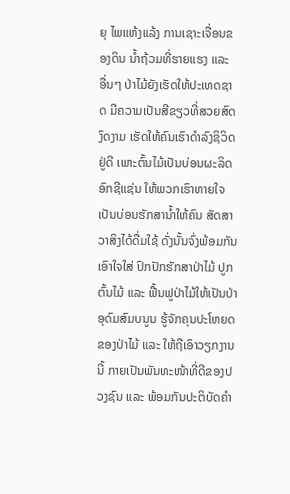ຍຸ ໄພແຫ້ງແລ້ງ ການເຊາະເຈື່ອນຂອງດິນ ນໍ້າຖ້ວມທີ່ຮາຍແຮງ ແລະ ອື່ນໆ ປ່າໄມ້ຍັງເຮັດໃຫ້ປະເທດຊາດ ມີຄວາມເປັນສີຂຽວທີ່ສວຍສົດງົດງາມ ເຮັດໃຫ້ຄົນເຮົາດຳລົງຊິວິດຢູ່ດີ ເພາະຕົ້ນໄມ້ເປັນບ່ອນຜະລິດອົກຊີແຊ່ນ ໃຫ້ພວກເຮົາຫາຍໃຈ ເປັນບ່ອນຮັກສານໍ້າໃຫ້ຄົນ ສັດສາວາສິງໄດ້ດື່ມໃຊ້ ດັ່ງນັ້ນຈົ່ງພ້ອມກັນເອົາໃຈໃສ່ ປົກປັກຮັກສາປ່າໄມ້ ປູກຕົ້ນໄມ້ ແລະ ຟື້ນຟູປ່າໄມ້ໃຫ້ເປັນປ່າອຸດົມສົມບນູນ ຮູ້ຈັກຄຸນປະໂຫຍດຂອງປ່າໄມ້ ແລະ ໃຫ້ຖືເອົາວຽກງານນີ້ ກາຍເປັນພັນທະໜ້າທີ່ດີຂອງປວງຊົນ ແລະ ພ້ອມກັນປະຕິບັດຄຳ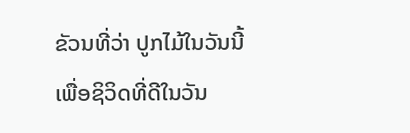ຂັວນທີ່ວ່າ ປູກໄມ້ໃນວັນນີ້ ເພື່ອຊິວິດທີ່ດີໃນວັນ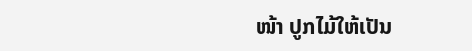ໜ້າ ປູກໄມ້ໃຫ້ເປັນ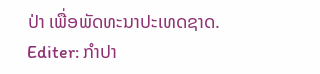ປ່າ ເພື່ອພັດທະນາປະເທດຊາດ.
Editer: ກຳປາ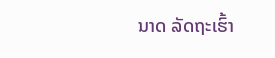ນາດ ລັດຖະເຮົ້າ